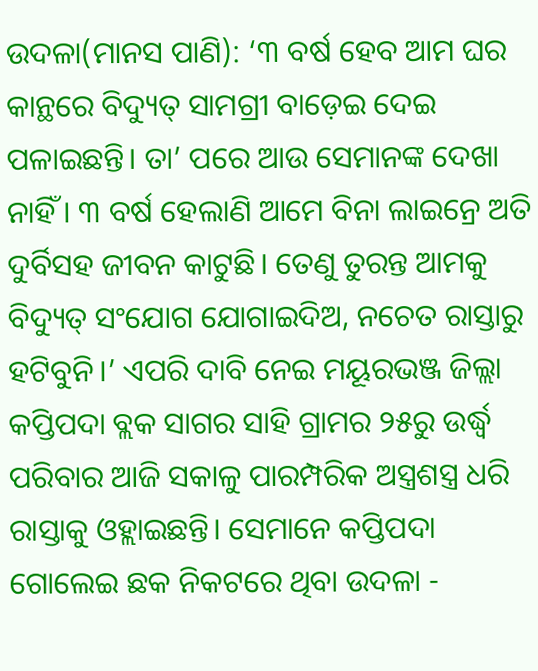ଉଦଳା(ମାନସ ପାଣି): ‘୩ ବର୍ଷ ହେବ ଆମ ଘର କାନ୍ଥରେ ବିଦ୍ୟୁତ୍ ସାମଗ୍ରୀ ବାଡ଼େଇ ଦେଇ ପଳାଇଛନ୍ତି। ତା’ ପରେ ଆଉ ସେମାନଙ୍କ ଦେଖା ନାହିଁ । ୩ ବର୍ଷ ହେଲାଣି ଆମେ ବିନା ଲାଇନ୍ରେ ଅତି ଦୁର୍ବିସହ ଜୀବନ କାଟୁଛି। ତେଣୁ ତୁରନ୍ତ ଆମକୁ ବିଦ୍ୟୁତ୍ ସଂଯୋଗ ଯୋଗାଇଦିଅ, ନଚେତ ରାସ୍ତାରୁ ହଟିବୁନି।’ ଏପରି ଦାବି ନେଇ ମୟୂରଭଞ୍ଜ ଜିଲ୍ଲା କପ୍ତିପଦା ବ୍ଲକ ସାଗର ସାହି ଗ୍ରାମର ୨୫ରୁ ଉର୍ଦ୍ଧ୍ୱ ପରିବାର ଆଜି ସକାଳୁ ପାରମ୍ପରିକ ଅସ୍ତ୍ରଶସ୍ତ୍ର ଧରି ରାସ୍ତାକୁ ଓହ୍ଲାଇଛନ୍ତି। ସେମାନେ କପ୍ତିପଦା ଗୋଲେଇ ଛକ ନିକଟରେ ଥିବା ଉଦଳା -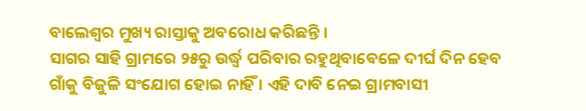ବାଲେଶ୍ଵର ମୁଖ୍ୟ ରାସ୍ତାକୁ ଅବରୋଧ କରିଛନ୍ତି ।
ସାଗର ସାହି ଗ୍ରାମରେ ୨୫ରୁ ଉର୍ଦ୍ଧ୍ୱ ପରିବାର ରହୁଥିବାବେଳେ ଦୀର୍ଘ ଦିନ ହେବ ଗାଁକୁ ବିଜୁଳି ସଂଯୋଗ ହୋଇ ନାହିଁ । ଏହି ଦାବି ନେଇ ଗ୍ରାମବାସୀ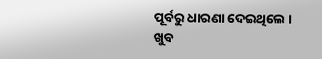ପୂର୍ବରୁ ଧାରଣା ଦେଇଥିଲେ । ଖୁବ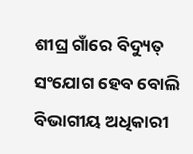ଶୀଘ୍ର ଗାଁରେ ବିଦ୍ୟୁତ୍ ସଂଯୋଗ ହେବ ବୋଲି ବିଭାଗୀୟ ଅଧିକାରୀ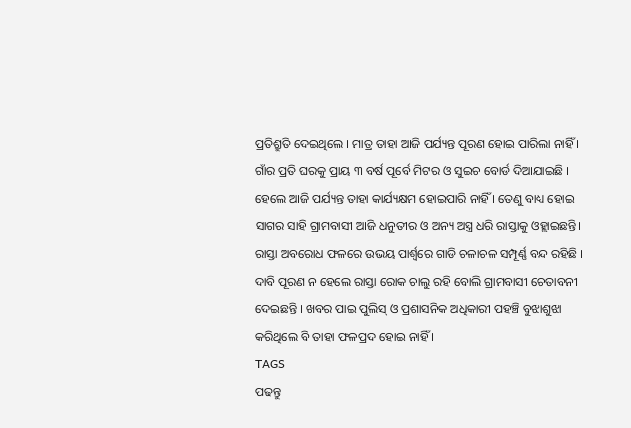ପ୍ରତିଶ୍ରୁତି ଦେଇଥିଲେ । ମାତ୍ର ତାହା ଆଜି ପର୍ଯ୍ୟନ୍ତ ପୂରଣ ହୋଇ ପାରିଲା ନାହିଁ ।
ଗାଁର ପ୍ରତି ଘରକୁ ପ୍ରାୟ ୩ ବର୍ଷ ପୂର୍ବେ ମିଟର ଓ ସୁଇଚ ବୋର୍ଡ ଦିଆଯାଇଛି । ହେଲେ ଆଜି ପର୍ଯ୍ୟନ୍ତ ତାହା କାର୍ଯ୍ୟକ୍ଷମ ହୋଇପାରି ନାହିଁ । ତେଣୁ ବାଧ୍ୟ ହୋଇ ସାଗର ସାହି ଗ୍ରାମବାସୀ ଆଜି ଧନୁତୀର ଓ ଅନ୍ୟ ଅସ୍ତ୍ର ଧରି ରାସ୍ତାକୁ ଓହ୍ଲାଇଛନ୍ତି। ରାସ୍ତା ଅବରୋଧ ଫଳରେ ଉଭୟ ପାର୍ଶ୍ୱରେ ଗାଡି ଚଳାଚଳ ସମ୍ପୂର୍ଣ୍ଣ ବନ୍ଦ ରହିଛି ।
ଦାବି ପୂରଣ ନ ହେଲେ ରାସ୍ତା ରୋକ ଚାଲୁ ରହି ବୋଲି ଗ୍ରାମବାସୀ ଚେତାବନୀ ଦେଇଛନ୍ତି । ଖବର ପାଇ ପୁଲିସ୍ ଓ ପ୍ରଶାସନିକ ଅଧିକାରୀ ପହଞ୍ଚି ବୁଝାଶୁଝା କରିଥିଲେ ବି ତାହା ଫଳପ୍ରଦ ହୋଇ ନାହିଁ ।
TAGS
ପଢନ୍ତୁ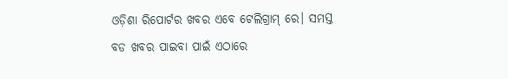ଓଡ଼ିଶା ରିପୋର୍ଟର ଖବର ଏବେ ଟେଲିଗ୍ରାମ୍ ରେ। ସମସ୍ତ ବଡ ଖବର ପାଇବା ପାଇଁ ଏଠାରେ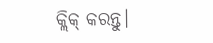କ୍ଲିକ୍ କରନ୍ତୁ।